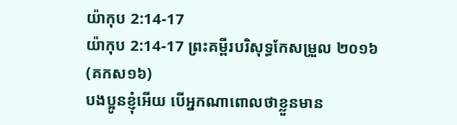យ៉ាកុប 2:14-17
យ៉ាកុប 2:14-17 ព្រះគម្ពីរបរិសុទ្ធកែសម្រួល ២០១៦ (គកស១៦)
បងប្អូនខ្ញុំអើយ បើអ្នកណាពោលថាខ្លួនមាន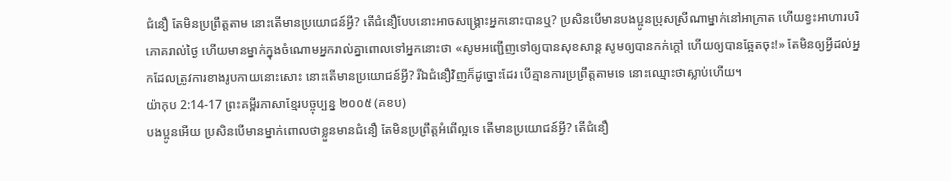ជំនឿ តែមិនប្រព្រឹត្តតាម នោះតើមានប្រយោជន៍អ្វី? តើជំនឿបែបនោះអាចសង្គ្រោះអ្នកនោះបានឬ? ប្រសិនបើមានបងប្អូនប្រុសស្រីណាម្នាក់នៅអាក្រាត ហើយខ្វះអាហារបរិភោគរាល់ថ្ងៃ ហើយមានម្នាក់ក្នុងចំណោមអ្នករាល់គ្នាពោលទៅអ្នកនោះថា «សូមអញ្ជើញទៅឲ្យបានសុខសាន្ត សូមឲ្យបានកក់ក្តៅ ហើយឲ្យបានឆ្អែតចុះ!» តែមិនឲ្យអ្វីដល់អ្នកដែលត្រូវការខាងរូបកាយនោះសោះ នោះតើមានប្រយោជន៍អ្វី? រីឯជំនឿវិញក៏ដូច្នោះដែរ បើគ្មានការប្រព្រឹត្តតាមទេ នោះឈ្មោះថាស្លាប់ហើយ។
យ៉ាកុប 2:14-17 ព្រះគម្ពីរភាសាខ្មែរបច្ចុប្បន្ន ២០០៥ (គខប)
បងប្អូនអើយ ប្រសិនបើមានម្នាក់ពោលថាខ្លួនមានជំនឿ តែមិនប្រព្រឹត្តអំពើល្អទេ តើមានប្រយោជន៍អ្វី? តើជំនឿ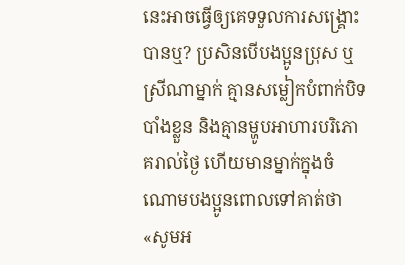នេះអាចធ្វើឲ្យគេទទួលការសង្គ្រោះបានឬ? ប្រសិនបើបងប្អូនប្រុស ឬស្រីណាម្នាក់ គ្មានសម្លៀកបំពាក់បិទបាំងខ្លួន និងគ្មានម្ហូបអាហារបរិភោគរាល់ថ្ងៃ ហើយមានម្នាក់ក្នុងចំណោមបងប្អូនពោលទៅគាត់ថា «សូមអ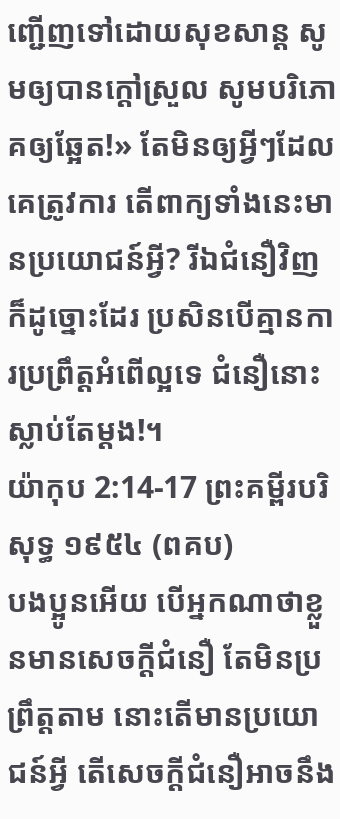ញ្ជើញទៅដោយសុខសាន្ត សូមឲ្យបានក្ដៅស្រួល សូមបរិភោគឲ្យឆ្អែត!» តែមិនឲ្យអ្វីៗដែលគេត្រូវការ តើពាក្យទាំងនេះមានប្រយោជន៍អ្វី? រីឯជំនឿវិញក៏ដូច្នោះដែរ ប្រសិនបើគ្មានការប្រព្រឹត្តអំពើល្អទេ ជំនឿនោះស្លាប់តែម្ដង!។
យ៉ាកុប 2:14-17 ព្រះគម្ពីរបរិសុទ្ធ ១៩៥៤ (ពគប)
បងប្អូនអើយ បើអ្នកណាថាខ្លួនមានសេចក្ដីជំនឿ តែមិនប្រព្រឹត្តតាម នោះតើមានប្រយោជន៍អ្វី តើសេចក្ដីជំនឿអាចនឹង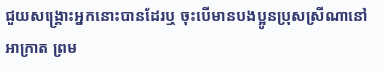ជួយសង្គ្រោះអ្នកនោះបានដែរឬ ចុះបើមានបងប្អូនប្រុសស្រីណានៅអាក្រាត ព្រម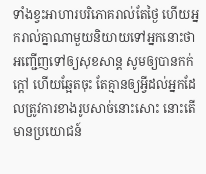ទាំងខ្វះអាហារបរិភោគរាល់តែថ្ងៃ ហើយអ្នករាល់គ្នាណាមួយនិយាយទៅអ្នកនោះថា អញ្ជើញទៅឲ្យសុខសាន្ត សូមឲ្យបានកក់ក្តៅ ហើយឆ្អែតចុះ តែគ្មានឲ្យអ្វីដល់អ្នកដែលត្រូវការខាងរូបសាច់នោះសោះ នោះតើមានប្រយោជន៍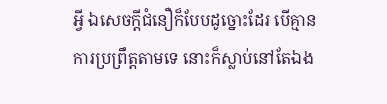អ្វី ឯសេចក្ដីជំនឿក៏បែបដូច្នោះដែរ បើគ្មានការប្រព្រឹត្តតាមទេ នោះក៏ស្លាប់នៅតែឯង